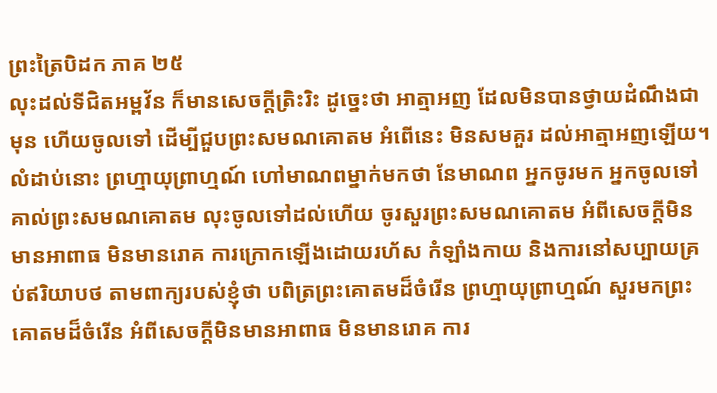ព្រះត្រៃបិដក ភាគ ២៥
លុះដល់ទីជិតអម្ពវ័ន ក៏មានសេចក្តីត្រិះរិះ ដូច្នេះថា អាត្មាអញ ដែលមិនបានថ្វាយដំណឹងជាមុន ហើយចូលទៅ ដើម្បីជួបព្រះសមណគោតម អំពើនេះ មិនសមគួរ ដល់អាត្មាអញឡើយ។ លំដាប់នោះ ព្រហ្មាយុព្រាហ្មណ៍ ហៅមាណពម្នាក់មកថា នែមាណព អ្នកចូរមក អ្នកចូលទៅគាល់ព្រះសមណគោតម លុះចូលទៅដល់ហើយ ចូរសួរព្រះសមណគោតម អំពីសេចក្តីមិនមានអាពាធ មិនមានរោគ ការក្រោកឡើងដោយរហ័ស កំឡាំងកាយ និងការនៅសប្បាយគ្រប់ឥរិយាបថ តាមពាក្យរបស់ខ្ញុំថា បពិត្រព្រះគោតមដ៏ចំរើន ព្រហ្មាយុព្រាហ្មណ៍ សួរមកព្រះគោតមដ៏ចំរើន អំពីសេចក្តីមិនមានអាពាធ មិនមានរោគ ការ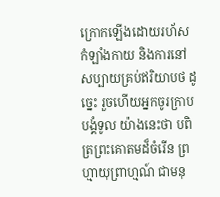ក្រោកឡើងដោយរហ័ស កំឡាំងកាយ និងការនៅសប្បាយគ្រប់ឥរិយាបថ ដូច្នេះ រួចហើយអ្នកចូរក្រាបបង្គំទូល យ៉ាងនេះថា បពិត្រព្រះគោតមដ៏ចំរើន ព្រហ្មាយុព្រាហ្មណ៍ ជាមនុ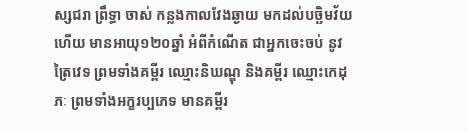ស្សជរា ព្រឹទ្ធា ចាស់ កន្លងកាលវែងឆ្ងាយ មកដល់បច្ឆិមវ័យហើយ មានអាយុ១២០ឆ្នាំ អំពីកំណើត ជាអ្នកចេះចប់ នូវត្រៃវេទ ព្រមទាំងគម្ពីរ ឈ្មោះនិឃណ្ឌុ និងគម្ពីរ ឈ្មោះកេដុភៈ ព្រមទាំងអក្ខរប្បភេទ មានគម្ពីរ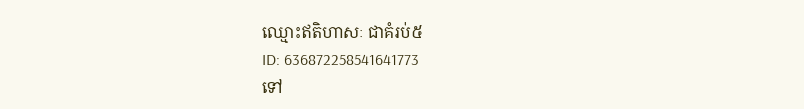ឈ្មោះឥតិហាសៈ ជាគំរប់៥
ID: 636872258541641773
ទៅ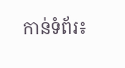កាន់ទំព័រ៖